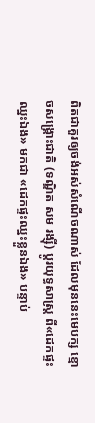ពិតជាគួរឲ្យចង់អស់សំណើចណាស់ ដែលមុននេះមេបក្ស ខ្មោចសង្រ្គោះជាតិ (ទណ្ឌិត សម រង្ស៊ី) ប្តូរយុទ្ធសាស្រ្ត ពី«ដេកផ្ទះ ឈ្នះឯង» មកជា «ដេកផ្ទះឈ្នះខ្លួនឯង» បន្ទាប់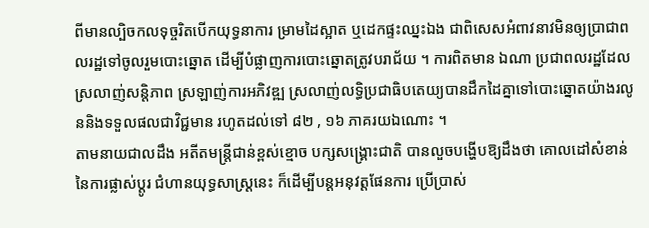ពីមានល្បិចកលទុច្ចរិតបើកយុទ្ធនាការ ម្រាមដៃស្អាត ឬដេកផ្ទះឈ្នះឯង ជាពិសេសអំពាវនាវមិនឲ្យប្រាជាពលរដ្ឋទៅចូលរួមបោះឆ្នោត ដើម្បីបំផ្លាញការបោះឆ្នោតត្រូវបរាជ័យ ។ ការពិតមាន ឯណា ប្រជាពលរដ្ឋដែលស្រលាញ់សន្តិភាព ស្រឡាញ់ការអភិវឌ្ឍ ស្រលាញ់លទ្ធិប្រជាធិបតេយ្យបានដឹកដៃគ្នាទៅបោះឆ្នោតយ៉ាងរលូននិងទទួលផលជាវិជ្ជមាន រហូតដល់ទៅ ៨២ , ១៦ ភាគរយឯណោះ ។
តាមនាយជាលដឹង អតីតមន្ត្រីជាន់ខ្ពស់ខ្មោច បក្សសង្គ្រោះជាតិ បានលួចបង្ហើបឱ្យដឹងថា គោលដៅសំខាន់នៃការផ្លាស់ប្តូរ ជំហានយុទ្ធសាស្ត្រនេះ ក៏ដើម្បីបន្តអនុវត្តផែនការ ប្រើប្រាស់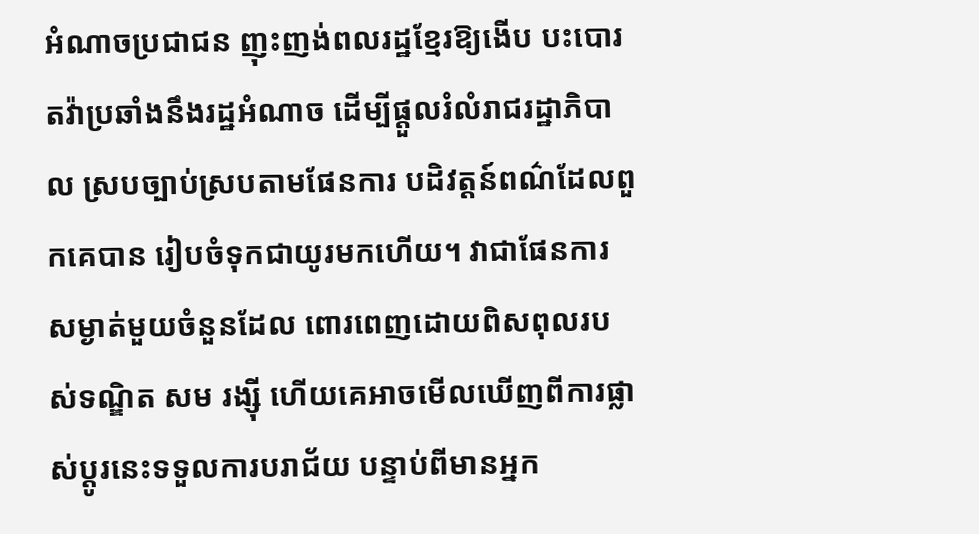អំណាចប្រជាជន ញុះញង់ពលរដ្ឋខ្មែរឱ្យងើប បះបោរតវ៉ាប្រឆាំងនឹងរដ្ឋអំណាច ដើម្បីផ្តួលរំលំរាជរដ្ឋាភិបាល ស្របច្បាប់ស្របតាមផែនការ បដិវត្តន៍ពណ៌ដែលពួកគេបាន រៀបចំទុកជាយូរមកហើយ។ វាជាផែនការ សម្ងាត់មួយចំនួនដែល ពោរពេញដោយពិសពុលរបស់ទណ្ឌិត សម រង្ស៊ី ហើយគេអាចមើលឃើញពីការផ្លាស់ប្តូរនេះទទួលការបរាជ័យ បន្ទាប់ពីមានអ្នក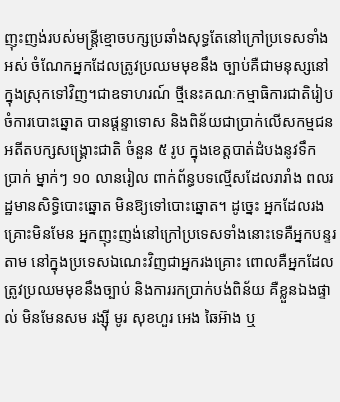ញុះញង់របស់មន្ត្រីខ្មោចបក្សប្រឆាំងសុទ្ធតែនៅក្រៅប្រទេសទាំងអស់ ចំណែកអ្នកដែលត្រូវប្រឈមមុខនឹង ច្បាប់គឺជាមនុស្សនៅក្នុងស្រុកទៅវិញ។ជាឧទាហរណ៍ ថ្មីនេះគណៈកម្មាធិការជាតិរៀបចំការបោះឆ្នោត បានផ្តន្ទាទោស និងពិន័យជាប្រាក់លើសកម្មជនអតីតបក្សសង្គ្រោះជាតិ ចំនួន ៥ រូប ក្នុងខេត្តបាត់ដំបងនូវទឹក ប្រាក់ ម្នាក់ៗ ១០ លានរៀល ពាក់ព័ន្ធបទល្មើសដែលរារាំង ពលរដ្ឋមានសិទ្ធិបោះឆ្នោត មិនឱ្យទៅបោះឆ្នោត។ ដូច្នេះ អ្នកដែលរងគ្រោះមិនមែន អ្នកញុះញង់នៅក្រៅប្រទេសទាំងនោះទេគឺអ្នកបន្ទរតាម នៅក្នុងប្រទេសឯណេះវិញជាអ្នករងគ្រោះ ពោលគឺអ្នកដែលត្រូវប្រឈមមុខនឹងច្បាប់ និងការរកប្រាក់បង់ពិន័យ គឺខ្លួនឯងផ្ទាល់ មិនមែនសម រង្ស៊ី មូរ សុខហួរ អេង ឆៃអ៊ាង ឬ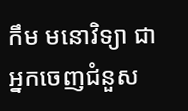កឹម មនោវិទ្យា ជាអ្នកចេញជំនួស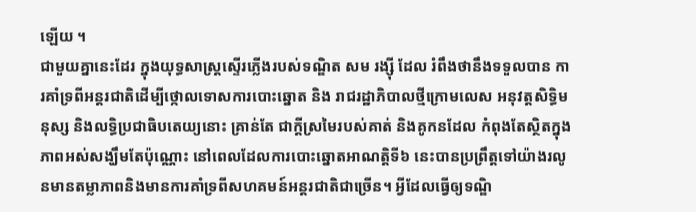ឡើយ ។
ជាមួយគ្នានេះដែរ ក្នុងយុទ្ធសាស្ត្រស្ទើរភ្លើងរបស់ទណ្ឌិត សម រង្ស៊ី ដែល រំពឹងថានឹងទទួលបាន ការគាំទ្រពីអន្តរជាតិដើម្បីថ្កោលទោសការបោះឆ្នោត និង រាជរដ្ឋាភិបាលថ្មីក្រោមលេស អនុវត្តសិទ្ធិមនុស្ស និងលទ្ធិប្រជាធិបតេយ្យនោះ គ្រាន់តែ ជាក្តីស្រមៃរបស់គាត់ និងគូកនដែល កំពុងតែស្ថិតក្នុងភាពអស់សង្ឃឹមតែប៉ុណ្ណោះ នៅពេលដែលការបោះឆ្នោតអាណត្តិទី៦ នេះបានប្រព្រឹត្តទៅយ៉ាងរលូនមានតម្លាភាពនិងមានការគាំទ្រពីសហគមន៍អន្តរជាតិជាច្រើន។ អ្វីដែលធ្វើឲ្យទណ្ឌិ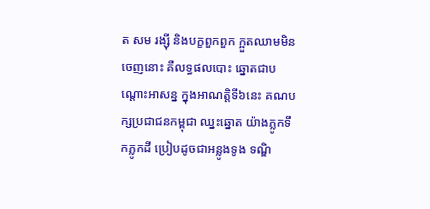ត សម រង្ស៊ី និងបក្ខពួកពួក ក្អួតឈាមមិនចេញនោះ គឺលទ្ធផលបោះ ឆ្នោតជាបណ្តោះអាសន្ន ក្នុងអាណត្តិទី៦នេះ គណបក្សប្រជាជនកម្ពុជា ឈ្នះឆ្នោត យ៉ាងភ្លូកទឹកភ្លូកដី ប្រៀបដូចជាអន្លូងទូង ទណ្ឌិ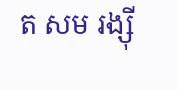ត សម រង្ស៊ី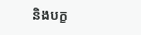និងបក្ខ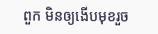ពួក មិនឲ្យងើបមុខរួច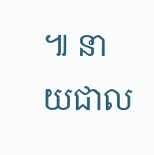៕ នាយជាល